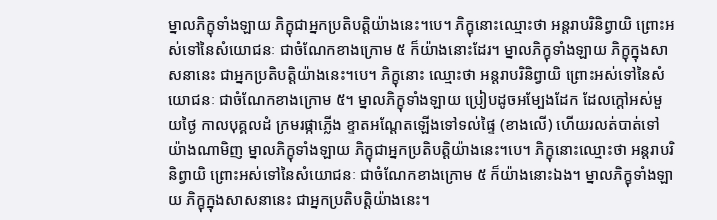ម្នាលភិក្ខុទាំងឡាយ ភិក្ខុជាអ្នកប្រតិបត្តិយ៉ាងនេះ។បេ។ ភិក្ខុនោះឈ្មោះថា អន្តរាបរិនិព្វាយិ ព្រោះអស់ទៅនៃសំយោជនៈ ជាចំណែកខាងក្រោម ៥ ក៏យ៉ាងនោះដែរ។ ម្នាលភិក្ខុទាំងឡាយ ភិក្ខុក្នុងសាសនានេះ ជាអ្នកប្រតិបត្តិយ៉ាងនេះ។បេ។ ភិក្ខុនោះ ឈ្មោះថា អន្តរាបរិនិព្វាយិ ព្រោះអស់ទៅនៃសំយោជនៈ ជាចំណែកខាងក្រោម ៥។ ម្នាលភិក្ខុទាំងឡាយ ប្រៀបដូចអម្បែងដែក ដែលក្តៅអស់មួយថ្ងៃ កាលបុគ្គលដំ ក្រមរផ្កាភ្លើង ខ្ទាតអណ្តែតឡើងទៅទល់ផ្ទៃ (ខាងលើ) ហើយរលត់បាត់ទៅ យ៉ាងណាមិញ ម្នាលភិក្ខុទាំងឡាយ ភិក្ខុជាអ្នកប្រតិបត្តិយ៉ាងនេះ។បេ។ ភិក្ខុនោះឈ្មោះថា អន្តរាបរិនិព្វាយិ ព្រោះអស់ទៅនៃសំយោជនៈ ជាចំណែកខាងក្រោម ៥ ក៏យ៉ាងនោះឯង។ ម្នាលភិក្ខុទាំងឡាយ ភិក្ខុក្នុងសាសនានេះ ជាអ្នកប្រតិបត្តិយ៉ាងនេះ។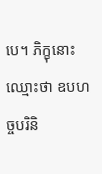បេ។ ភិក្ខុនោះឈ្មោះថា ឧបហច្ចបរិនិ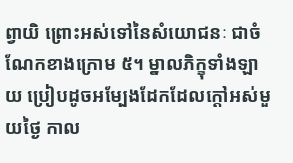ព្វាយិ ព្រោះអស់ទៅនៃសំយោជនៈ ជាចំណែកខាងក្រោម ៥។ ម្នាលភិក្ខុទាំងឡាយ ប្រៀបដូចអម្បែងដែកដែលក្តៅអស់មួយថ្ងៃ កាល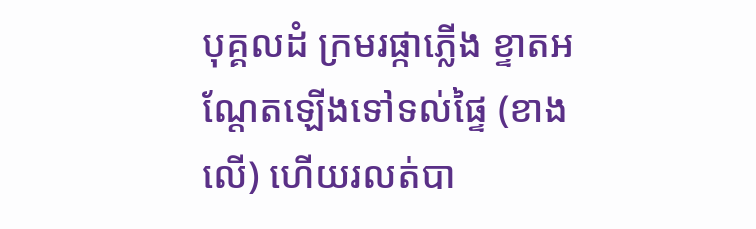បុគ្គលដំ ក្រមរផ្កាភ្លើង ខ្ទាតអណ្តែតឡើងទៅទល់ផ្ទៃ (ខាងលើ) ហើយរលត់បា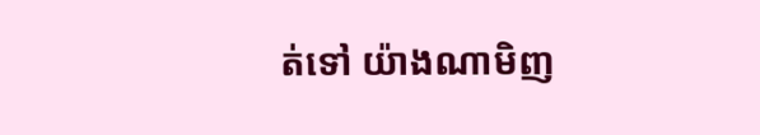ត់ទៅ យ៉ាងណាមិញ